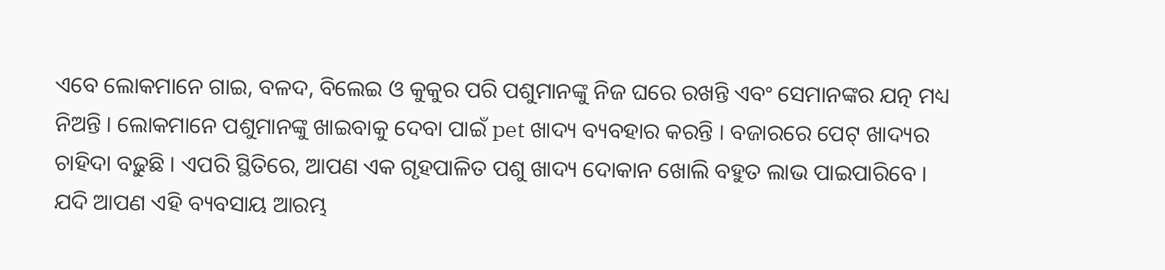ଏବେ ଲୋକମାନେ ଗାଇ, ବଳଦ, ବିଲେଇ ଓ କୁକୁର ପରି ପଶୁମାନଙ୍କୁ ନିଜ ଘରେ ରଖନ୍ତି ଏବଂ ସେମାନଙ୍କର ଯତ୍ନ ମଧ୍ୟ ନିଅନ୍ତି । ଲୋକମାନେ ପଶୁମାନଙ୍କୁ ଖାଇବାକୁ ଦେବା ପାଇଁ pet ଖାଦ୍ୟ ବ୍ୟବହାର କରନ୍ତି । ବଜାରରେ ପେଟ୍ ଖାଦ୍ୟର ଚାହିଦା ବଢ଼ୁଛି । ଏପରି ସ୍ଥିତିରେ, ଆପଣ ଏକ ଗୃହପାଳିତ ପଶୁ ଖାଦ୍ୟ ଦୋକାନ ଖୋଲି ବହୁତ ଲାଭ ପାଇପାରିବେ ।
ଯଦି ଆପଣ ଏହି ବ୍ୟବସାୟ ଆରମ୍ଭ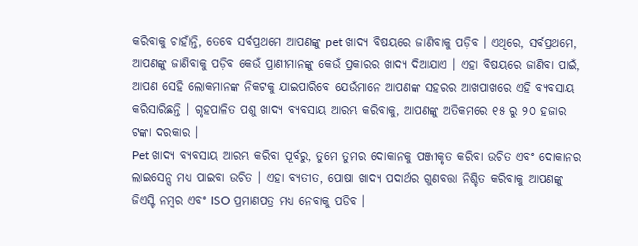କରିବାକୁ ଚାହାଁନ୍ତି, ତେବେ ସର୍ବପ୍ରଥମେ ଆପଣଙ୍କୁ pet ଖାଦ୍ୟ ବିଷୟରେ ଜାଣିବାକୁ ପଡ଼ିବ । ଏଥିରେ, ସର୍ବପ୍ରଥମେ, ଆପଣଙ୍କୁ ଜାଣିବାକୁ ପଡ଼ିବ କେଉଁ ପ୍ରାଣୀମାନଙ୍କୁ କେଉଁ ପ୍ରକାରର ଖାଦ୍ୟ ଦିଆଯାଏ । ଏହା ବିଷୟରେ ଜାଣିବା ପାଇଁ, ଆପଣ ସେହି ଲୋକମାନଙ୍କ ନିକଟକୁ ଯାଇପାରିବେ ଯେଉଁମାନେ ଆପଣଙ୍କ ସହରର ଆଖପାଖରେ ଏହି ବ୍ୟବସାୟ କରିସାରିଛନ୍ତି । ଗୃହପାଳିତ ପଶୁ ଖାଦ୍ୟ ବ୍ୟବସାୟ ଆରମ୍ଭ କରିବାକୁ, ଆପଣଙ୍କୁ ଅତିକମରେ ୧୫ ରୁ ୨୦ ହଜାର ଟଙ୍କା ଦରକାର ।
Pet ଖାଦ୍ୟ ବ୍ୟବସାୟ ଆରମ୍ଭ କରିବା ପୂର୍ବରୁ, ତୁମେ ତୁମର ଦୋକାନକୁ ପଞ୍ଜୀକୃତ କରିବା ଉଚିତ ଏବଂ ଦୋକାନର ଲାଇସେନ୍ସ ମଧ୍ୟ ପାଇବା ଉଚିତ । ଏହା ବ୍ୟତୀତ, ପୋଷା ଖାଦ୍ୟ ପଦାର୍ଥର ଗୁଣବତ୍ତା ନିଶ୍ଚିତ କରିବାକୁ ଆପଣଙ୍କୁ ଜିଏସ୍ଟି ନମ୍ବର ଏବଂ ISO ପ୍ରମାଣପତ୍ର ମଧ୍ୟ ନେବାକୁ ପଡିବ ।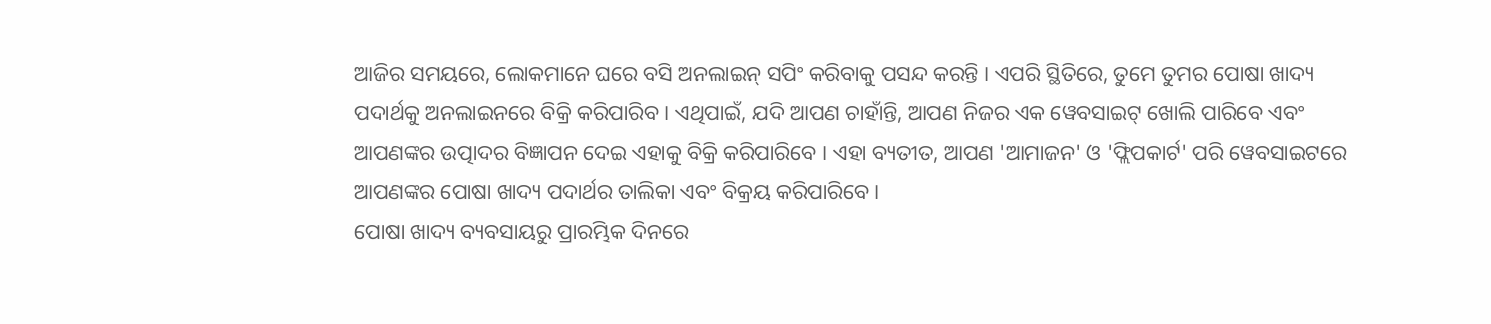ଆଜିର ସମୟରେ, ଲୋକମାନେ ଘରେ ବସି ଅନଲାଇନ୍ ସପିଂ କରିବାକୁ ପସନ୍ଦ କରନ୍ତି । ଏପରି ସ୍ଥିତିରେ, ତୁମେ ତୁମର ପୋଷା ଖାଦ୍ୟ ପଦାର୍ଥକୁ ଅନଲାଇନରେ ବିକ୍ରି କରିପାରିବ । ଏଥିପାଇଁ, ଯଦି ଆପଣ ଚାହାଁନ୍ତି, ଆପଣ ନିଜର ଏକ ୱେବସାଇଟ୍ ଖୋଲି ପାରିବେ ଏବଂ ଆପଣଙ୍କର ଉତ୍ପାଦର ବିଜ୍ଞାପନ ଦେଇ ଏହାକୁ ବିକ୍ରି କରିପାରିବେ । ଏହା ବ୍ୟତୀତ, ଆପଣ 'ଆମାଜନ' ଓ 'ଫ୍ଲିପକାର୍ଟ' ପରି ୱେବସାଇଟରେ ଆପଣଙ୍କର ପୋଷା ଖାଦ୍ୟ ପଦାର୍ଥର ତାଲିକା ଏବଂ ବିକ୍ରୟ କରିପାରିବେ ।
ପୋଷା ଖାଦ୍ୟ ବ୍ୟବସାୟରୁ ପ୍ରାରମ୍ଭିକ ଦିନରେ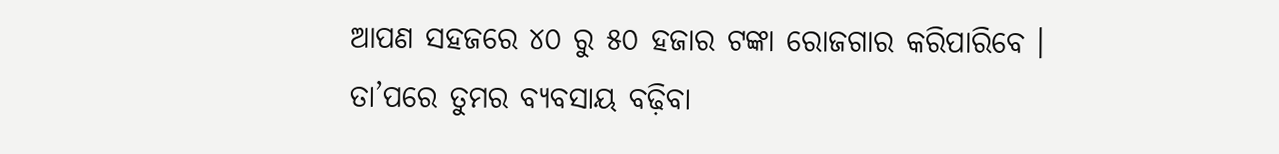ଆପଣ ସହଜରେ ୪୦ ରୁ ୫୦ ହଜାର ଟଙ୍କା ରୋଜଗାର କରିପାରିବେ । ତା’ପରେ ତୁମର ବ୍ୟବସାୟ ବଢ଼ିବା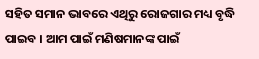ସହିତ ସମାନ ଭାବରେ ଏଥିରୁ ରୋଜଗାର ମଧ୍ୟ ବୃଦ୍ଧି ପାଇବ । ଆମ ପାଇଁ ମଣିଷମାନଙ୍କ ପାଇଁ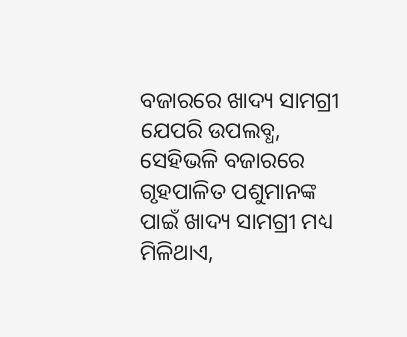ବଜାରରେ ଖାଦ୍ୟ ସାମଗ୍ରୀ ଯେପରି ଉପଲବ୍ଧ, ସେହିଭଳି ବଜାରରେ ଗୃହପାଳିତ ପଶୁମାନଙ୍କ ପାଇଁ ଖାଦ୍ୟ ସାମଗ୍ରୀ ମଧ୍ୟ ମିଳିଥାଏ,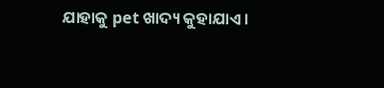ଯାହାକୁ pet ଖାଦ୍ୟ କୁହାଯାଏ ।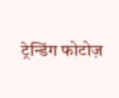ट्रेन्डिंग फोटोज़